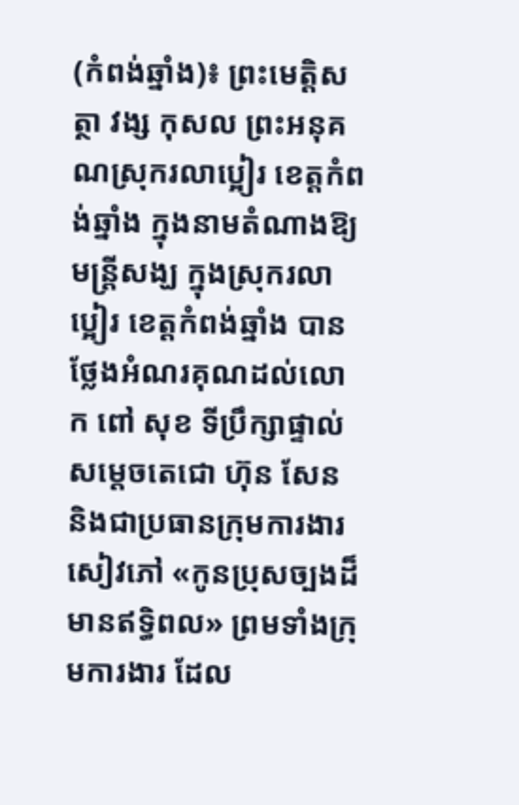(កំពង់ឆ្នាំង)៖ ព្រះមេត្តិសត្ថា វង្ស កុសល ព្រះអនុគណស្រុករលាប្អៀរ ខេត្តកំពង់ឆ្នាំង ក្នុងនាមតំណាងឱ្យមន្ត្រីសង្ឃ ក្នុងស្រុករលាប្អៀរ ខេត្តកំពង់ឆ្នាំង បានថ្លែងអំណរគុណដល់លោក ពៅ សុខ ទីប្រឹក្សាផ្ទាល់សម្តេចតេជោ ហ៊ុន សែន និងជាប្រធានក្រុមការងារសៀវភៅ «កូនប្រុសច្បងដ៏មានឥទ្ធិពល» ព្រមទាំងក្រុមការងារ ដែល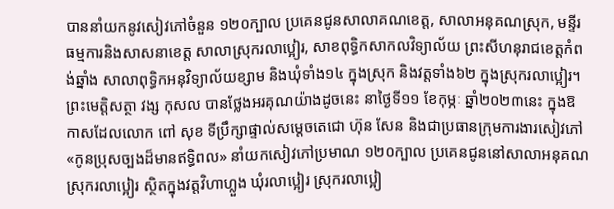បាននាំយកនូវសៀវភៅចំនួន ១២០ក្បាល ប្រគេនជូនសាលាគណខេត្ត, សាលាអនុគណស្រុក, មន្ទីរធម្មការនិងសាសនាខេត្ត សាលាស្រុករលាប្អៀរ, សាខពុទ្ធិកសាកលវិទ្យាល័យ ព្រះសីហនុរាជខេត្តកំពង់ឆ្នាំង សាលាពុទ្ធិកអនុវិទ្យាល័យខ្សាម និងឃុំទាំង១៤ ក្នុងស្រុក និងវត្តទាំង៦២ ក្នុងស្រុករលាប្អៀរ។
ព្រះមេត្តិសត្ថា វង្ស កុសល បានថ្លែងអរគុណយ៉ាងដូចនេះ នាថ្ងៃទី១១ ខែកុម្ភៈ ឆ្នាំ២០២៣នេះ ក្នុងឱកាសដែលលោក ពៅ សុខ ទីប្រឹក្សាផ្ទាល់សម្តេចតេជោ ហ៊ុន សែន និងជាប្រធានក្រុមការងារសៀវភៅ «កូនប្រុសច្បងដ៏មានឥទ្ធិពល» នាំយកសៀវភៅប្រមាណ ១២០ក្បាល ប្រគេនជូននៅសាលាអនុគណស្រុករលាប្អៀរ ស្ថិតក្នុងវត្តវិហាហ្លួង ឃុំរលាប្អៀរ ស្រុករលាប្អៀ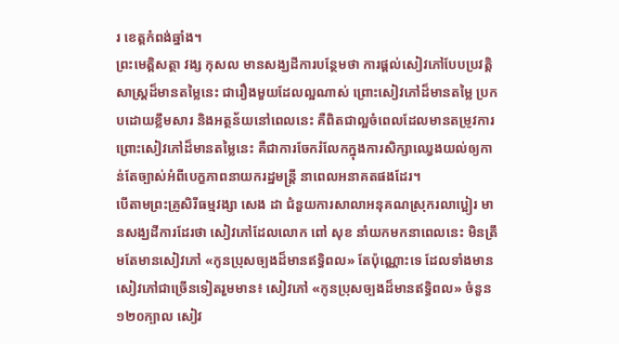រ ខេត្តកំពង់ឆ្នាំង។
ព្រះមេត្តិសត្ថា វង្ស កុសល មានសង្ឃដីការបន្ថែមថា ការផ្តល់សៀវភៅបែបប្រវត្តិសាស្ត្រដ៏មានតម្លៃនេះ ជារឿងមួយដែលល្អណាស់ ព្រោះសៀវភៅដ៏មានតម្លៃ ប្រកបដោយខ្លឹមសារ និងអត្ថន័យនៅពេលនេះ គឺពិតជាល្អចំពេលដែលមានតម្រូវការ ព្រោះសៀវភៅដ៏មានតម្លៃនេះ គឺជាការចែករំលែកក្នុងការសិក្សាឈ្វេងយល់ឲ្យកាន់តែច្បាស់អំពីបេក្ខភាពនាយករដ្ឋមន្ត្រី នាពេលអនាគតផងដែរ។
បើតាមព្រះគ្រូសិរីធម្មវង្សា សេង ដា ជំនួយការសាលាអនុគណស្រុករលាប្អៀរ មានសង្ឃដីការដែរថា សៀវភៅដែលលោក ពៅ សុខ នាំយកមកនាពេលនេះ មិនត្រឹមតែមានសៀវភៅ «កូនប្រុសច្បងដ៏មានឥទ្ធិពល» តែប៉ុណ្ណោះទេ ដែលទាំងមានសៀវភៅជាច្រើនទៀតរួមមាន៖ សៀវភៅ «កូនប្រុសច្បងដ៏មានឥទ្ធិពល» ចំនួន ១២០ក្បាល សៀវ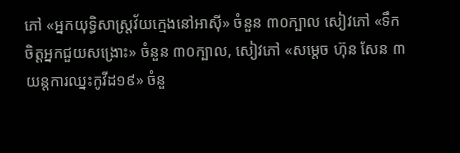ភៅ «អ្នកយុទ្ធិសាស្ត្រវ័យក្មេងនៅអាស៊ី» ចំនួន ៣០ក្បាល សៀវភៅ «ទឹកចិត្តអ្នកជួយសង្រោះ» ចំនួន ៣០ក្បាល, សៀវភៅ «សម្ដេច ហ៊ុន សែន ៣យន្តការឈ្នះកូវីដ១៩» ចំនួ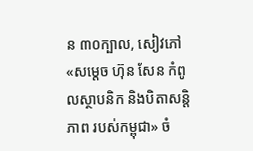ន ៣០ក្បាល, សៀវភៅ «សម្ដេច ហ៊ុន សែន កំពូលស្ថាបនិក និងបិតាសន្តិភាព របស់កម្ពុជា» ចំ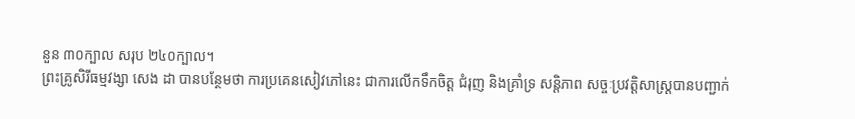នួន ៣០ក្បាល សរុប ២៤០ក្បាល។
ព្រះគ្រូសិរីធម្មវង្សា សេង ដា បានបន្ថែមថា ការប្រគេនសៀវភៅនេះ ជាការលេីកទឹកចិត្ត ជំរុញ និងគ្រាំទ្រ សន្តិភាព សច្ចៈប្រវត្តិសាស្ត្របានបញ្ជាក់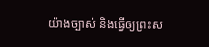យ៉ាងច្បាស់ និងធ្វេីឲ្យព្រះស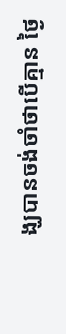ង្ឃបានចង់ចាំថាបេីគ្មាន ថ្ងៃ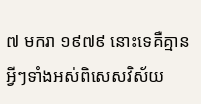៧ មករា ១៩៧៩ នោះទេគឺគ្មានអ្វីៗទាំងអស់ពិសេសវិស័យ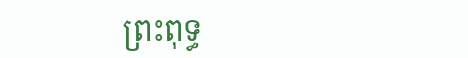ព្រះពុទ្ធ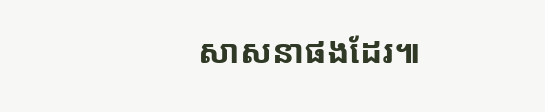សាសនាផងដែរ៕